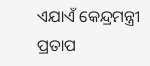ଏଯାଏଁ କେନ୍ଦ୍ରମନ୍ତ୍ରୀ ପ୍ରତାପ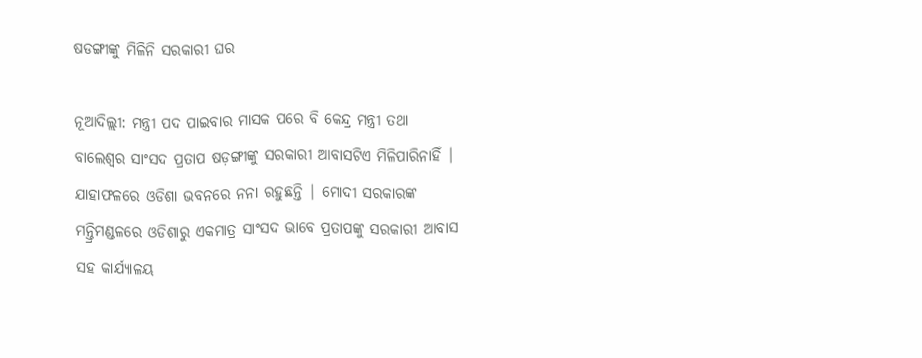ଷଡଙ୍ଗୀଙ୍କୁ ମିଳିନି ସରକାରୀ ଘର

ନୂଆଦିଲ୍ଲୀ: ମନ୍ତ୍ରୀ ପଦ ପାଇବାର ମାସକ ପରେ ବି କେନ୍ଦ୍ର ମନ୍ତ୍ରୀ ତଥା ବାଲେଶ୍ୱର ସାଂସଦ ପ୍ରତାପ ଷଡ଼ଙ୍ଗୀଙ୍କୁ ସରକାରୀ ଆବାସଟିଏ ମିଳିପାରିନାହିଁ | ଯାହାଫଳରେ ଓଡିଶା ଭବନରେ ନନା ରହୁଛନ୍ତି | ମୋଦୀ ସରକାରଙ୍କ ମନ୍ତ୍ରିମଣ୍ଡଳରେ ଓଡିଶାରୁ ଏକମାତ୍ର ସାଂସଦ ଭାବେ ପ୍ରତାପଙ୍କୁ ସରକାରୀ ଆବାସ ସହ କାର୍ଯ୍ୟାଳୟ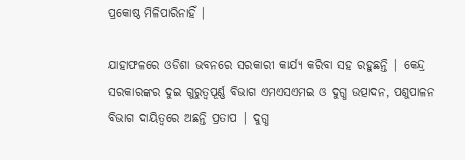ପ୍ରକୋଷ୍ଠ ମିଳିପାରିନାହିଁ |

ଯାହାଫଳରେ ଓଡିଶା ଭବନରେ ସରକାରୀ କାର୍ଯ୍ୟ କରିବା ସହ ରହୁଛନ୍ତି | କେନ୍ଦ୍ର ସରକାରଙ୍କର ଦୁଇ ଗୁରୁତ୍ୱପୂର୍ଣ୍ଣ ବିଭାଗ ଏମଏସଏମଇ ଓ ଦୁଗ୍ଧ ଉତ୍ପାଦନ, ପଶୁପାଳନ ବିଭାଗ ଦାୟିତ୍ୱରେ ଅଛନ୍ତି ପ୍ରତାପ | ଦୁଗ୍ଧ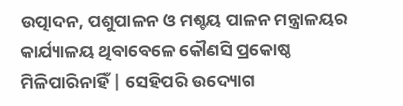ଉତ୍ପାଦନ, ପଶୁପାଳନ ଓ ମଶ୍ଚୟ ପାଳନ ମନ୍ତ୍ରାଳୟର କାର୍ଯ୍ୟାଳୟ ଥିବାବେଳେ କୌଣସି ପ୍ରକୋଷ୍ଠ ମିଳିପାରିନାହିଁ | ସେହିପରି ଉଦ୍ୟୋଗ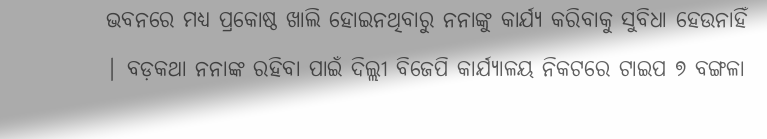ଭବନରେ ମଧ୍ୟ ପ୍ରକୋଷ୍ଠ ଖାଲି ହୋଇନଥିବାରୁ ନନାଙ୍କୁ କାର୍ଯ୍ୟ କରିବାକୁ ସୁବିଧା ହେଉନାହିଁ | ବଡ଼କଥା ନନାଙ୍କ ରହିବା ପାଇଁ ଦିଲ୍ଲୀ ବିଜେପି କାର୍ଯ୍ୟାଳୟ ନିକଟରେ ଟାଇପ ୭ ବଙ୍ଗଳା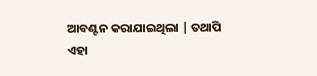ଆବଣ୍ଟନ କରାଯାଇଥିଲା | ତଥାପି ଏହା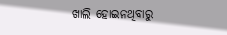ଖାଲି ହୋଇନଥିବାରୁ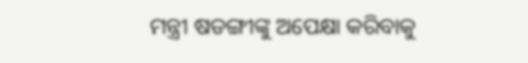ମନ୍ତ୍ରୀ ଷଡଙ୍ଗୀଙ୍କୁ ଅପେକ୍ଷା କରିବାକୁ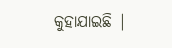କୁହାଯାଇଛି |